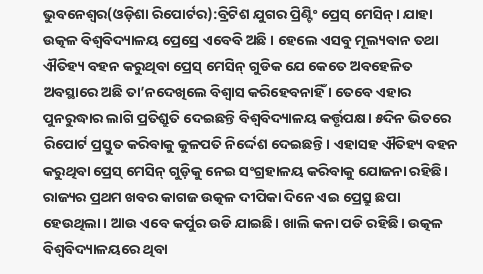ଭୁବନେଶ୍ୱର(ଓଡ଼ିଶା ରିପୋର୍ଟର):ବ୍ରିଟିଶ ଯୁଗର ପ୍ରିଣ୍ଟିଂ ପ୍ରେସ୍ ମେସିନ୍। ଯାହା ଉତ୍କଳ ବିଶ୍ୱବିଦ୍ୟାଳୟ ପ୍ରେସ୍ରେ ଏବେବି ଅଛି । ହେଲେ ଏସବୁ ମୂଲ୍ୟବାନ ତଥା ଐତିହ୍ୟ ବହନ କରୁଥିବା ପ୍ରେସ୍ ମେସିନ୍ ଗୁଡିକ ଯେ କେତେ ଅବହେଳିତ ଅବସ୍ଥାରେ ଅଛି ତା’ନଦେଖିଲେ ବିଶ୍ୱାସ କରିହେବନାହିଁ । ତେବେ ଏହାର ପୁନରୁଦ୍ଧାର ଲାଗି ପ୍ରତିଶ୍ରୁତି ଦେଇଛନ୍ତି ବିଶ୍ୱବିଦ୍ୟାଳୟ କର୍ତ୍ତୃପକ୍ଷ। ୫ଦିନ ଭିତରେ ରିପୋର୍ଟ ପ୍ରସ୍ତୁତ କରିବାକୁ କୁଳପତି ନିର୍ଦ୍ଦେଶ ଦେଇଛନ୍ତି। ଏହାସହ ଐତିହ୍ୟ ବହନ କରୁଥିବା ପ୍ରେସ୍ ମେସିନ୍ ଗୁଡ଼ିକୁ ନେଇ ସଂଗ୍ରହାଳୟ କରିବାକୁ ଯୋଜନା ରହିଛି।
ରାଜ୍ୟର ପ୍ରଥମ ଖବର କାଗଜ ଉତ୍କଳ ଦୀପିକା ଦିନେ ଏଇ ପ୍ରେସ୍ରୁ ଛପା ହେଉଥିଲା। ଆଉ ଏବେ କର୍ପୁର ଉଡି ଯାଇଛି। ଖାଲି କନା ପଡି ରହିଛି। ଉତ୍କଳ ବିଶ୍ୱବିଦ୍ୟାଳୟରେ ଥିବା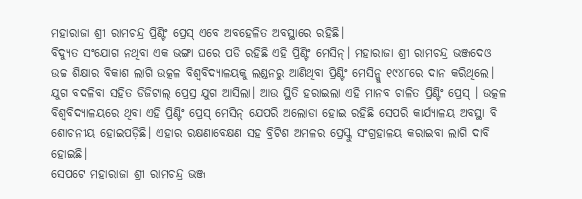ମହାରାଜା ଶ୍ରୀ ରାମଚନ୍ଦ୍ର ପ୍ରିଣ୍ଟିଂ ପ୍ରେସ୍ ଏବେ ଅବହେଳିତ ଅବସ୍ଥାରେ ରହିଛି।
ବିଦ୍ୟୁତ ସଂଯୋଗ ନଥିବା ଏକ ଭଙ୍ଗା ଘରେ ପଡି ରହିଛି ଏହି ପ୍ରିଣ୍ଟିଂ ମେସିନ୍। ମହାରାଜା ଶ୍ରୀ ରାମଚନ୍ଦ୍ର ଭଞ୍ଜଦେଓ ଉଚ୍ଚ ଶିକ୍ଷାର ବିକାଶ ଲାଗି ଉତ୍କଳ ବିଶ୍ୱବିଦ୍ୟାଳୟକୁ ଲଣ୍ଡନରୁ ଆଣିଥିବା ପ୍ରିଣ୍ଟିଂ ମେସିନ୍କୁ ୧୯୪୮ରେ ଦାନ କରିଥିଲେ। ଯୁଗ ବଦଳିବା ସହିତ ଡିଜିଟାଲ୍ ପ୍ରେସ୍ର ଯୁଗ ଆସିଲା। ଆଉ ସ୍ଥିତି ହରାଇଲା ଏହି ମାନବ ଚାଳିତ ପ୍ରିଣ୍ଟିଂ ପ୍ରେସ୍ । ଉତ୍କଳ ବିଶ୍ୱବିଦ୍ୟାଳୟରେ ଥିବା ଏହି ପ୍ରିଣ୍ଟିଂ ପ୍ରେସ୍ ମେସିନ୍ ଯେପରି ଅଲୋଡା ହୋଇ ରହିଛି ସେପରି କାର୍ଯ୍ୟାଳୟ ଅବସ୍ଥା ବି ଶୋଚନୀୟ ହୋଇପଡ଼ିଛି। ଏହାର ରକ୍ଷଣାବେକ୍ଷଣ ସହ ବ୍ରିଟିଶ ଅମଳର ପ୍ରେସ୍କୁ ସଂଗ୍ରହାଳୟ କରାଇବା ଲାଗି ଦାବି ହୋଇଛି।
ସେପଟେ ମହାରାଜା ଶ୍ରୀ ରାମଚନ୍ଦ୍ର ଭଞ୍ଜ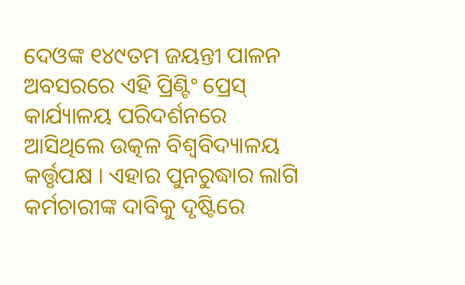ଦେଓଙ୍କ ୧୪୯ତମ ଜୟନ୍ତୀ ପାଳନ ଅବସରରେ ଏହି ପ୍ରିଣ୍ଟିଂ ପ୍ରେସ୍ କାର୍ଯ୍ୟାଳୟ ପରିଦର୍ଶନରେ ଆସିଥିଲେ ଉତ୍କଳ ବିଶ୍ୱବିଦ୍ୟାଳୟ କର୍ତ୍ତୃପକ୍ଷ । ଏହାର ପୁନରୁଦ୍ଧାର ଲାଗି କର୍ମଚାରୀଙ୍କ ଦାବିକୁ ଦୃଷ୍ଟିରେ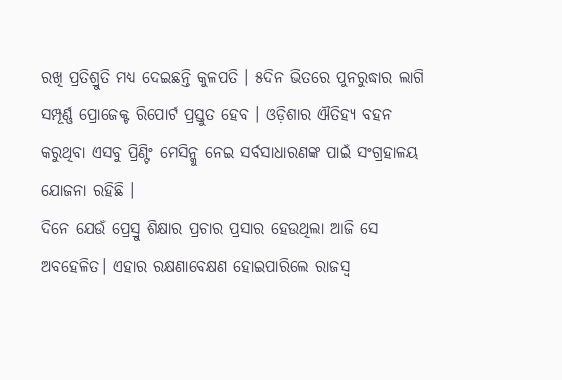ରଖି ପ୍ରତିଶ୍ରୁତି ମଧ୍ୟ ଦେଇଛନ୍ତି କୁଳପତି । ୫ଦିନ ଭିତରେ ପୁନରୁଦ୍ଧାର ଲାଗି ସମ୍ପୂର୍ଣ୍ଣ ପ୍ରୋଜେକ୍ଟ ରିପୋର୍ଟ ପ୍ରସ୍ତୁତ ହେବ । ଓଡ଼ିଶାର ଐତିହ୍ୟ ବହନ କରୁଥିବା ଏସବୁ ପ୍ରିଣ୍ଟିଂ ମେସିନ୍କୁ ନେଇ ସର୍ବସାଧାରଣଙ୍କ ପାଇଁ ସଂଗ୍ରହାଳୟ ଯୋଜନା ରହିଛି ।
ଦିନେ ଯେଉଁ ପ୍ରେସ୍ରୁ ଶିକ୍ଷାର ପ୍ରଚାର ପ୍ରସାର ହେଉଥିଲା ଆଜି ସେ ଅବହେଳିତ। ଏହାର ରକ୍ଷଣାବେକ୍ଷଣ ହୋଇପାରିଲେ ରାଜସ୍ୱ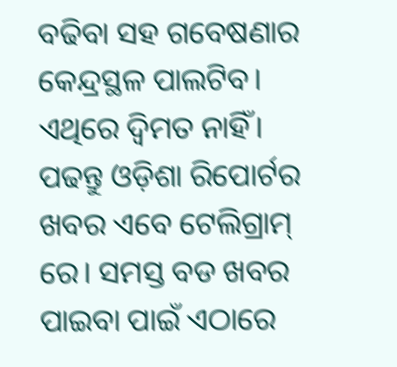ବଢିବା ସହ ଗବେଷଣାର କେନ୍ଦ୍ରସ୍ଥଳ ପାଲଟିବ। ଏଥିରେ ଦ୍ୱିମତ ନାହିଁ।
ପଢନ୍ତୁ ଓଡ଼ିଶା ରିପୋର୍ଟର ଖବର ଏବେ ଟେଲିଗ୍ରାମ୍ ରେ। ସମସ୍ତ ବଡ ଖବର ପାଇବା ପାଇଁ ଏଠାରେ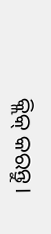କ୍ଲିକ୍ କରନ୍ତୁ।